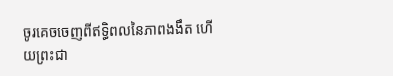ចូរគេចចេញពីឥទ្ធិពលនៃភាពងងឹត ហើយព្រះជា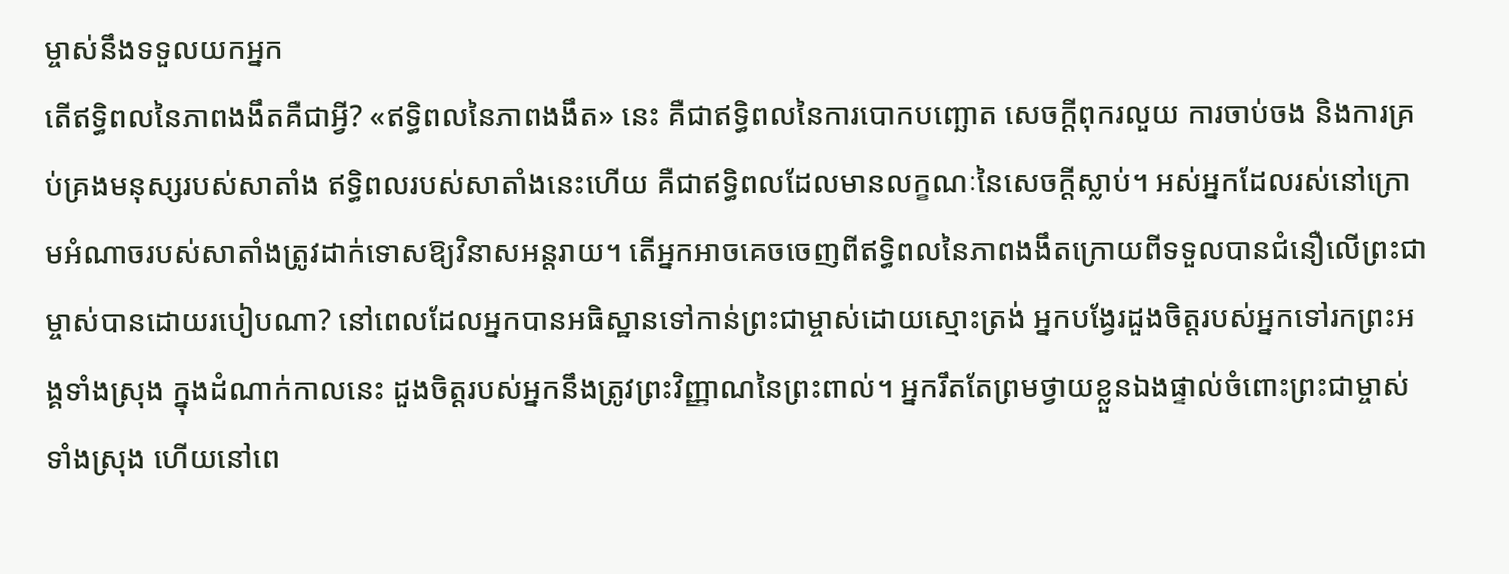ម្ចាស់នឹងទទួលយកអ្នក
តើឥទ្ធិពលនៃភាពងងឹតគឺជាអ្វី? «ឥទ្ធិពលនៃភាពងងឹត» នេះ គឺជាឥទ្ធិពលនៃការបោកបញ្ឆោត សេចក្ដីពុករលួយ ការចាប់ចង និងការគ្រប់គ្រងមនុស្សរបស់សាតាំង ឥទ្ធិពលរបស់សាតាំងនេះហើយ គឺជាឥទ្ធិពលដែលមានលក្ខណៈនៃសេចក្ដីស្លាប់។ អស់អ្នកដែលរស់នៅក្រោមអំណាចរបស់សាតាំងត្រូវដាក់ទោសឱ្យវិនាសអន្តរាយ។ តើអ្នកអាចគេចចេញពីឥទ្ធិពលនៃភាពងងឹតក្រោយពីទទួលបានជំនឿលើព្រះជាម្ចាស់បានដោយរបៀបណា? នៅពេលដែលអ្នកបានអធិស្ឋានទៅកាន់ព្រះជាម្ចាស់ដោយស្មោះត្រង់ អ្នកបង្វែរដួងចិត្ដរបស់អ្នកទៅរកព្រះអង្គទាំងស្រុង ក្នុងដំណាក់កាលនេះ ដួងចិត្តរបស់អ្នកនឹងត្រូវព្រះវិញ្ញាណនៃព្រះពាល់។ អ្នករឹតតែព្រមថ្វាយខ្លួនឯងផ្ទាល់ចំពោះព្រះជាម្ចាស់ទាំងស្រុង ហើយនៅពេ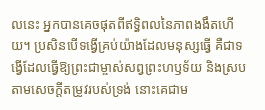លនេះ អ្នកបានគេចផុតពីឥទ្ធិពលនៃភាពងងឹតហើយ។ ប្រសិនបើទង្វើគ្រប់យ៉ាងដែលមនុស្សធ្វើ គឺជាទង្វើដែលធ្វើឱ្យព្រះជាម្ចាស់សព្វព្រះហឫទ័យ និងស្របតាមសេចក្ដីតម្រូវរបស់ទ្រង់ នោះគេជាម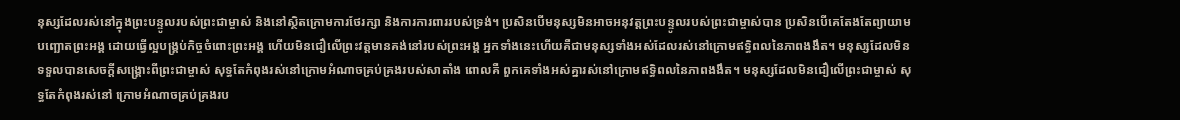នុស្សដែលរស់នៅក្នុងព្រះបន្ទូលរបស់ព្រះជាម្ចាស់ និងនៅស្ថិតក្រោមការថែរក្សា និងការការពាររបស់ទ្រង់។ ប្រសិនបើមនុស្សមិនអាចអនុវត្ដព្រះបន្ទូលរបស់ព្រះជាម្ចាស់បាន ប្រសិនបើគេតែងតែព្យាយាមបញ្ឆោតព្រះអង្គ ដោយធ្វើល្អបង្គ្រប់កិច្ចចំពោះព្រះអង្គ ហើយមិនជឿលើព្រះវត្ដមានគង់នៅរបស់ព្រះអង្គ អ្នកទាំងនេះហើយគឺជាមនុស្សទាំងអស់ដែលរស់នៅក្រោមឥទ្ធិពលនៃភាពងងឹត។ មនុស្សដែលមិនទទួលបានសេចក្ដីសង្គ្រោះពីព្រះជាម្ចាស់ សុទ្ធតែកំពុងរស់នៅក្រោមអំណាចគ្រប់គ្រងរបស់សាតាំង ពោលគឺ ពួកគេទាំងអស់គ្នារស់នៅក្រោមឥទ្ធិពលនៃភាពងងឹត។ មនុស្សដែលមិនជឿលើព្រះជាម្ចាស់ សុទ្ធតែកំពុងរស់នៅ ក្រោមអំណាចគ្រប់គ្រងរប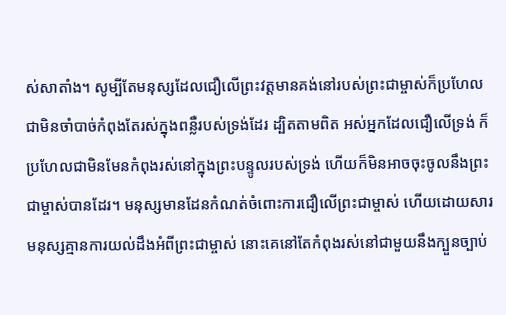ស់សាតាំង។ សូម្បីតែមនុស្សដែលជឿលើព្រះវត្ដមានគង់នៅរបស់ព្រះជាម្ចាស់ក៏ប្រហែលជាមិនចាំបាច់កំពុងតែរស់ក្នុងពន្លឺរបស់ទ្រង់ដែរ ដ្បិតតាមពិត អស់អ្នកដែលជឿលើទ្រង់ ក៏ប្រហែលជាមិនមែនកំពុងរស់នៅក្នុងព្រះបន្ទូលរបស់ទ្រង់ ហើយក៏មិនអាចចុះចូលនឹងព្រះជាម្ចាស់បានដែរ។ មនុស្សមានដែនកំណត់ចំពោះការជឿលើព្រះជាម្ចាស់ ហើយដោយសារមនុស្សគ្មានការយល់ដឹងអំពីព្រះជាម្ចាស់ នោះគេនៅតែកំពុងរស់នៅជាមួយនឹងក្បួនច្បាប់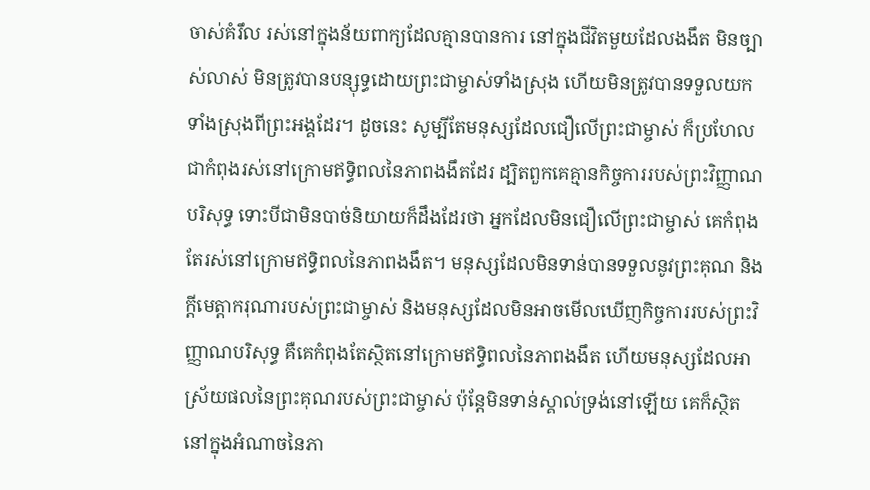ចាស់គំរឹល រស់នៅក្នុងន័យពាក្យដែលគ្មានបានការ នៅក្នុងជីវិតមួយដែលងងឹត មិនច្បាស់លាស់ មិនត្រូវបានបន្សុទ្ធដោយព្រះជាម្ចាស់ទាំងស្រុង ហើយមិនត្រូវបានទទួលយកទាំងស្រុងពីព្រះអង្គដែរ។ ដូចនេះ សូម្បីតែមនុស្សដែលជឿលើព្រះជាម្ចាស់ ក៏ប្រហែលជាកំពុងរស់នៅក្រោមឥទ្ធិពលនៃភាពងងឹតដែរ ដ្បិតពួកគេគ្មានកិច្ចការរបស់ព្រះវិញ្ញាណបរិសុទ្ធ ទោះបីជាមិនបាច់និយាយក៏ដឹងដែរថា អ្នកដែលមិនជឿលើព្រះជាម្ចាស់ គេកំពុងតែរស់នៅក្រោមឥទ្ធិពលនៃភាពងងឹត។ មនុស្សដែលមិនទាន់បានទទួលនូវព្រះគុណ និងក្ដីមេត្ដាករុណារបស់ព្រះជាម្ចាស់ និងមនុស្សដែលមិនអាចមើលឃើញកិច្ចការរបស់ព្រះវិញ្ញាណបរិសុទ្ធ គឺគេកំពុងតែស្ថិតនៅក្រោមឥទ្ធិពលនៃភាពងងឹត ហើយមនុស្សដែលអាស្រ័យផលនៃព្រះគុណរបស់ព្រះជាម្ចាស់ ប៉ុន្តែមិនទាន់ស្គាល់ទ្រង់នៅឡើយ គេក៏ស្ថិតនៅក្នុងអំណាចនៃភា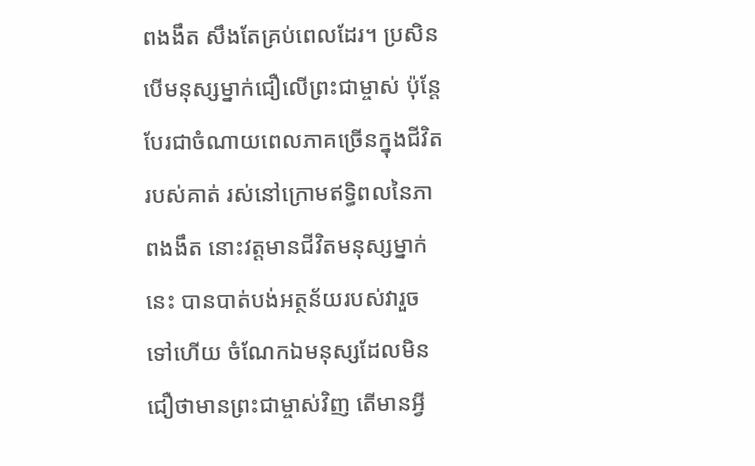ពងងឹត សឹងតែគ្រប់ពេលដែរ។ ប្រសិនបើមនុស្សម្នាក់ជឿលើព្រះជាម្ចាស់ ប៉ុន្តែបែរជាចំណាយពេលភាគច្រើនក្នុងជីវិតរបស់គាត់ រស់នៅក្រោមឥទ្ធិពលនៃភាពងងឹត នោះវត្ដមានជីវិតមនុស្សម្នាក់នេះ បានបាត់បង់អត្ថន័យរបស់វារួចទៅហើយ ចំណែកឯមនុស្សដែលមិនជឿថាមានព្រះជាម្ចាស់វិញ តើមានអ្វី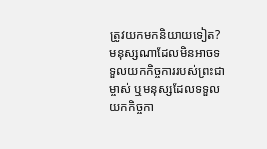ត្រូវយកមកនិយាយទៀត?
មនុស្សណាដែលមិនអាចទទួលយកកិច្ចការរបស់ព្រះជាម្ចាស់ ឬមនុស្សដែលទទួលយកកិច្ចកា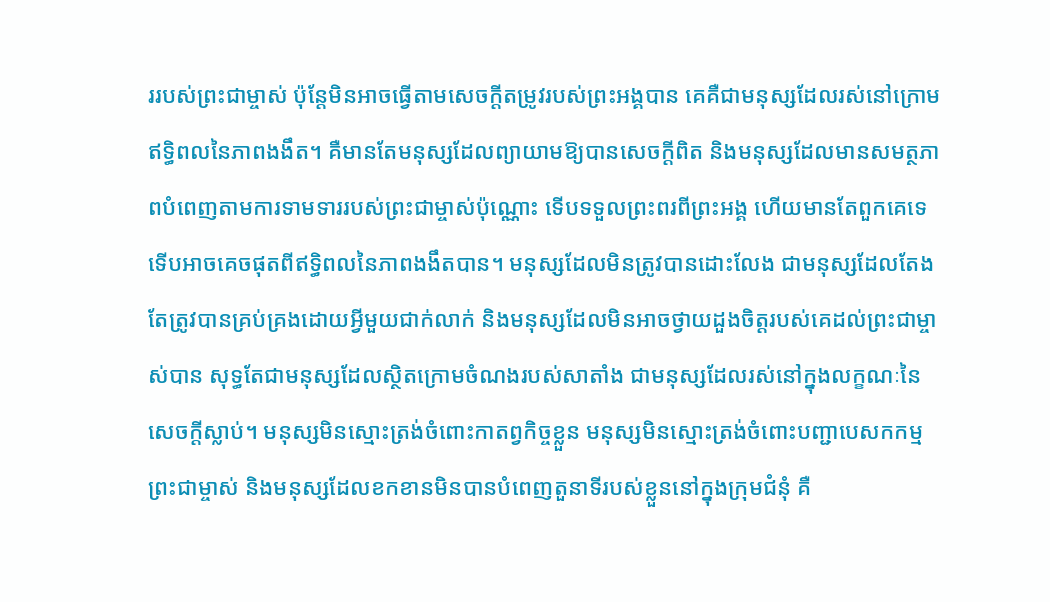ររបស់ព្រះជាម្ចាស់ ប៉ុន្តែមិនអាចធ្វើតាមសេចក្ដីតម្រូវរបស់ព្រះអង្គបាន គេគឺជាមនុស្សដែលរស់នៅក្រោមឥទ្ធិពលនៃភាពងងឹត។ គឺមានតែមនុស្សដែលព្យាយាមឱ្យបានសេចក្ដីពិត និងមនុស្សដែលមានសមត្ថភាពបំពេញតាមការទាមទាររបស់ព្រះជាម្ចាស់ប៉ុណ្ណោះ ទើបទទួលព្រះពរពីព្រះអង្គ ហើយមានតែពួកគេទេ ទើបអាចគេចផុតពីឥទ្ធិពលនៃភាពងងឹតបាន។ មនុស្សដែលមិនត្រូវបានដោះលែង ជាមនុស្សដែលតែងតែត្រូវបានគ្រប់គ្រងដោយអ្វីមួយជាក់លាក់ និងមនុស្សដែលមិនអាចថ្វាយដួងចិត្ដរបស់គេដល់ព្រះជាម្ចាស់បាន សុទ្ធតែជាមនុស្សដែលស្ថិតក្រោមចំណងរបស់សាតាំង ជាមនុស្សដែលរស់នៅក្នុងលក្ខណៈនៃសេចក្ដីស្លាប់។ មនុស្សមិនស្មោះត្រង់ចំពោះកាតព្វកិច្ចខ្លួន មនុស្សមិនស្មោះត្រង់ចំពោះបញ្ជាបេសកកម្មព្រះជាម្ចាស់ និងមនុស្សដែលខកខានមិនបានបំពេញតួនាទីរបស់ខ្លួននៅក្នុងក្រុមជំនុំ គឺ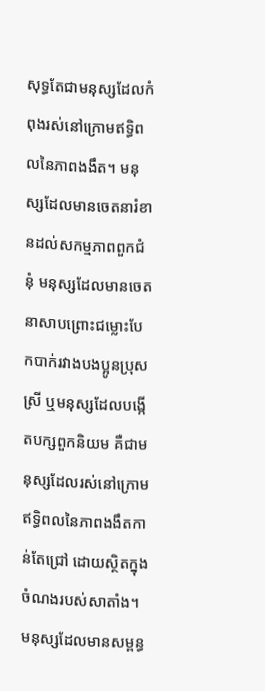សុទ្ធតែជាមនុស្សដែលកំពុងរស់នៅក្រោមឥទ្ធិពលនៃភាពងងឹត។ មនុស្សដែលមានចេតនារំខានដល់សកម្មភាពពួកជំនុំ មនុស្សដែលមានចេតនាសាបព្រោះជម្លោះបែកបាក់រវាងបងប្អូនប្រុសស្រី ឬមនុស្សដែលបង្កើតបក្សពួកនិយម គឺជាមនុស្សដែលរស់នៅក្រោមឥទ្ធិពលនៃភាពងងឹតកាន់តែជ្រៅ ដោយស្ថិតក្នុងចំណងរបស់សាតាំង។ មនុស្សដែលមានសម្ពន្ធ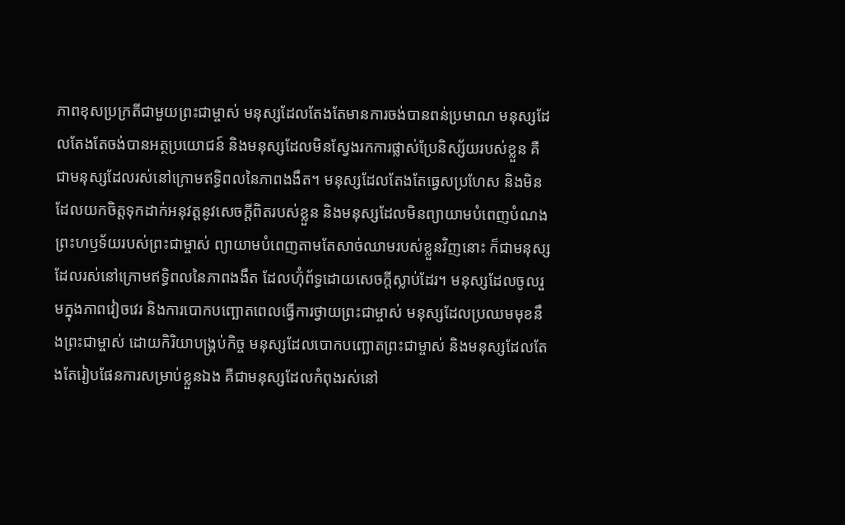ភាពខុសប្រក្រតីជាមួយព្រះជាម្ចាស់ មនុស្សដែលតែងតែមានការចង់បានពន់ប្រមាណ មនុស្សដែលតែងតែចង់បានអត្ថប្រយោជន៍ និងមនុស្សដែលមិនស្វែងរកការផ្លាស់ប្រែនិស្ស័យរបស់ខ្លួន គឺជាមនុស្សដែលរស់នៅក្រោមឥទ្ធិពលនៃភាពងងឹត។ មនុស្សដែលតែងតែធ្វេសប្រហែស និងមិនដែលយកចិត្តទុកដាក់អនុវត្ដនូវសេចក្ដីពិតរបស់ខ្លួន និងមនុស្សដែលមិនព្យាយាមបំពេញបំណងព្រះហឫទ័យរបស់ព្រះជាម្ចាស់ ព្យាយាមបំពេញតាមតែសាច់ឈាមរបស់ខ្លួនវិញនោះ ក៏ជាមនុស្សដែលរស់នៅក្រោមឥទ្ធិពលនៃភាពងងឹត ដែលហ៊ុំព័ទ្ធដោយសេចក្ដីស្លាប់ដែរ។ មនុស្សដែលចូលរួមក្នុងភាពវៀចវេរ និងការបោកបញ្ឆោតពេលធ្វើការថ្វាយព្រះជាម្ចាស់ មនុស្សដែលប្រឈមមុខនឹងព្រះជាម្ចាស់ ដោយកិរិយាបង្គ្រប់កិច្ច មនុស្សដែលបោកបញ្ឆោតព្រះជាម្ចាស់ និងមនុស្សដែលតែងតែរៀបផែនការសម្រាប់ខ្លួនឯង គឺជាមនុស្សដែលកំពុងរស់នៅ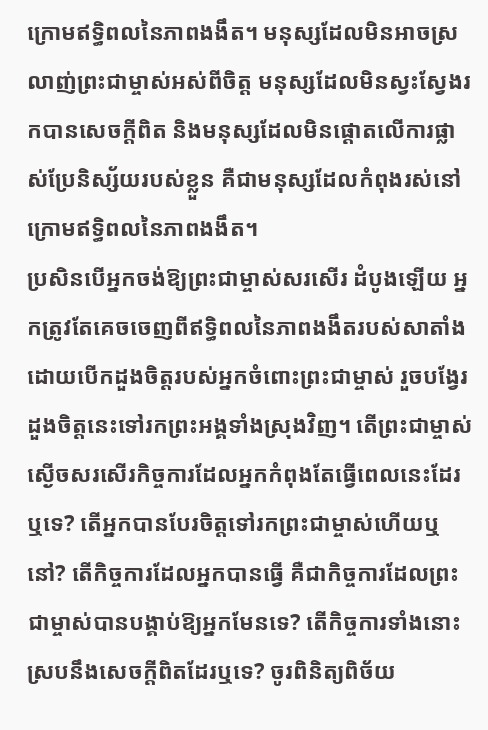ក្រោមឥទ្ធិពលនៃភាពងងឹត។ មនុស្សដែលមិនអាចស្រលាញ់ព្រះជាម្ចាស់អស់ពីចិត្ដ មនុស្សដែលមិនស្វះស្វែងរកបានសេចក្ដីពិត និងមនុស្សដែលមិនផ្ដោតលើការផ្លាស់ប្រែនិស្ស័យរបស់ខ្លួន គឺជាមនុស្សដែលកំពុងរស់នៅក្រោមឥទ្ធិពលនៃភាពងងឹត។
ប្រសិនបើអ្នកចង់ឱ្យព្រះជាម្ចាស់សរសើរ ដំបូងឡើយ អ្នកត្រូវតែគេចចេញពីឥទ្ធិពលនៃភាពងងឹតរបស់សាតាំង ដោយបើកដួងចិត្ដរបស់អ្នកចំពោះព្រះជាម្ចាស់ រួចបង្វែរដួងចិត្តនេះទៅរកព្រះអង្គទាំងស្រុងវិញ។ តើព្រះជាម្ចាស់ស្ងើចសរសើរកិច្ចការដែលអ្នកកំពុងតែធ្វើពេលនេះដែរឬទេ? តើអ្នកបានបែរចិត្ដទៅរកព្រះជាម្ចាស់ហើយឬនៅ? តើកិច្ចការដែលអ្នកបានធ្វើ គឺជាកិច្ចការដែលព្រះជាម្ចាស់បានបង្គាប់ឱ្យអ្នកមែនទេ? តើកិច្ចការទាំងនោះ ស្របនឹងសេចក្ដីពិតដែរឬទេ? ចូរពិនិត្យពិច័យ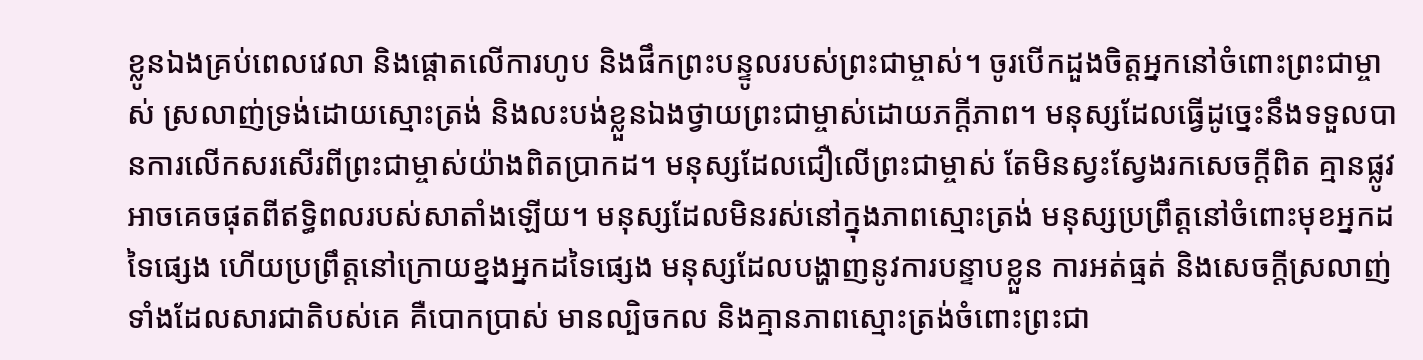ខ្លូនឯងគ្រប់ពេលវេលា និងផ្ដោតលើការហូប និងផឹកព្រះបន្ទូលរបស់ព្រះជាម្ចាស់។ ចូរបើកដួងចិត្ដអ្នកនៅចំពោះព្រះជាម្ចាស់ ស្រលាញ់ទ្រង់ដោយស្មោះត្រង់ និងលះបង់ខ្លួនឯងថ្វាយព្រះជាម្ចាស់ដោយភក្ដីភាព។ មនុស្សដែលធ្វើដូច្នេះនឹងទទួលបានការលើកសរសើរពីព្រះជាម្ចាស់យ៉ាងពិតប្រាកដ។ មនុស្សដែលជឿលើព្រះជាម្ចាស់ តែមិនស្វះស្វែងរកសេចក្ដីពិត គ្មានផ្លូវអាចគេចផុតពីឥទ្ធិពលរបស់សាតាំងឡើយ។ មនុស្សដែលមិនរស់នៅក្នុងភាពស្មោះត្រង់ មនុស្សប្រព្រឹត្ដនៅចំពោះមុខអ្នកដទៃផ្សេង ហើយប្រព្រឹត្ដនៅក្រោយខ្នងអ្នកដទៃផ្សេង មនុស្សដែលបង្ហាញនូវការបន្ទាបខ្លួន ការអត់ធ្មត់ និងសេចក្ដីស្រលាញ់ ទាំងដែលសារជាតិបស់គេ គឺបោកប្រាស់ មានល្បិចកល និងគ្មានភាពស្មោះត្រង់ចំពោះព្រះជា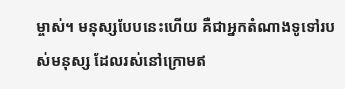ម្ចាស់។ មនុស្សបែបនេះហើយ គឺជាអ្នកតំណាងទូទៅរបស់មនុស្ស ដែលរស់នៅក្រោមឥ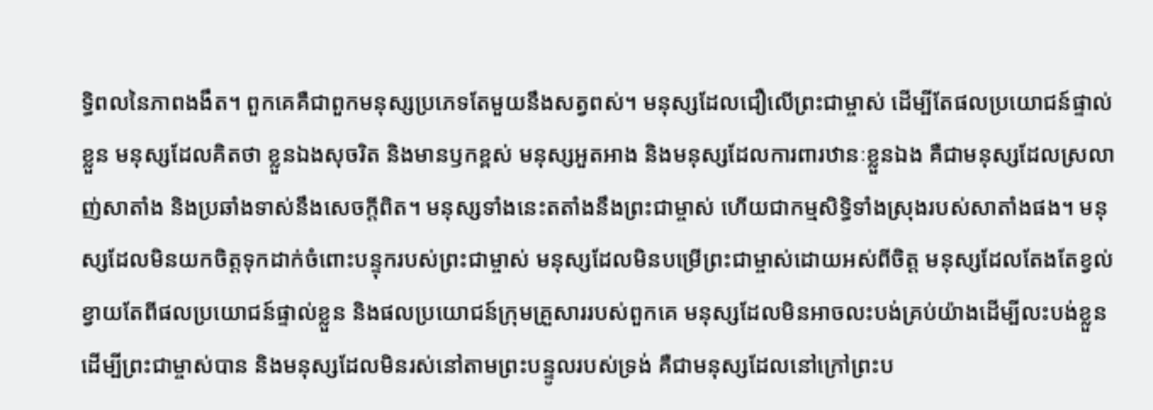ទ្ធិពលនៃភាពងងឹត។ ពួកគេគឺជាពួកមនុស្សប្រភេទតែមួយនឹងសត្វពស់។ មនុស្សដែលជឿលើព្រះជាម្ចាស់ ដើម្បីតែផលប្រយោជន៍ផ្ទាល់ខ្លួន មនុស្សដែលគិតថា ខ្លួនឯងសុចរិត និងមានឫកខ្ពស់ មនុស្សអួតអាង និងមនុស្សដែលការពារឋានៈខ្លួនឯង គឺជាមនុស្សដែលស្រលាញ់សាតាំង និងប្រឆាំងទាស់នឹងសេចក្ដីពិត។ មនុស្សទាំងនេះតតាំងនឹងព្រះជាម្ចាស់ ហើយជាកម្មសិទ្ធិទាំងស្រុងរបស់សាតាំងផង។ មនុស្សដែលមិនយកចិត្ដទុកដាក់ចំពោះបន្ទុករបស់ព្រះជាម្ចាស់ មនុស្សដែលមិនបម្រើព្រះជាម្ចាស់ដោយអស់ពីចិត្ដ មនុស្សដែលតែងតែខ្វល់ខ្វាយតែពីផលប្រយោជន៍ផ្ទាល់ខ្លួន និងផលប្រយោជន៍ក្រុមគ្រួសាររបស់ពួកគេ មនុស្សដែលមិនអាចលះបង់គ្រប់យ៉ាងដើម្បីលះបង់ខ្លួនដើម្បីព្រះជាម្ចាស់បាន និងមនុស្សដែលមិនរស់នៅតាមព្រះបន្ទូលរបស់ទ្រង់ គឺជាមនុស្សដែលនៅក្រៅព្រះប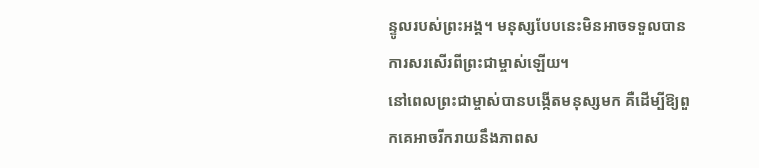ន្ទូលរបស់ព្រះអង្គ។ មនុស្សបែបនេះមិនអាចទទួលបានការសរសើរពីព្រះជាម្ចាស់ឡើយ។
នៅពេលព្រះជាម្ចាស់បានបង្កើតមនុស្សមក គឺដើម្បីឱ្យពួកគេអាចរីករាយនឹងភាពស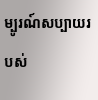ម្បូរណ៍សប្បាយរបស់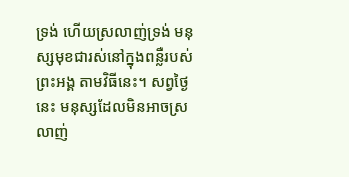ទ្រង់ ហើយស្រលាញ់ទ្រង់ មនុស្សមុខជារស់នៅក្នុងពន្លឺរបស់ព្រះអង្គ តាមវិធីនេះ។ សព្វថ្ងៃនេះ មនុស្សដែលមិនអាចស្រលាញ់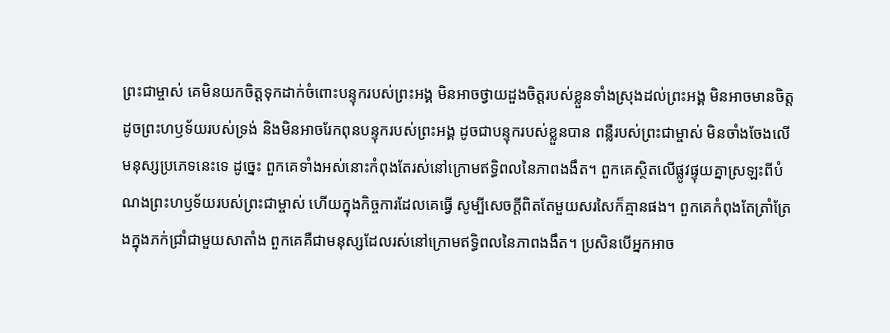ព្រះជាម្ចាស់ គេមិនយកចិត្ដទុកដាក់ចំពោះបន្ទុករបស់ព្រះអង្គ មិនអាចថ្វាយដួងចិត្ដរបស់ខ្លួនទាំងស្រុងដល់ព្រះអង្គ មិនអាចមានចិត្ដដូចព្រះហឫទ័យរបស់ទ្រង់ និងមិនអាចរែកពុនបន្ទុករបស់ព្រះអង្គ ដូចជាបន្ទុករបស់ខ្លួនបាន ពន្លឺរបស់ព្រះជាម្ចាស់ មិនចាំងចែងលើមនុស្សប្រភេទនេះទេ ដូច្នេះ ពួកគេទាំងអស់នោះកំពុងតែរស់នៅក្រោមឥទ្ធិពលនៃភាពងងឹត។ ពួកគេស្ថិតលើផ្លូវផ្ទុយគ្នាស្រឡះពីបំណងព្រះហឫទ័យរបស់ព្រះជាម្ចាស់ ហើយក្នុងកិច្ចការដែលគេធ្វើ សូម្បីសេចក្ដីពិតតែមួយសរសៃក៏គ្មានផង។ ពួកគេកំពុងតែត្រាំត្រែងក្នុងភក់ជ្រាំជាមួយសាតាំង ពួកគេគឺជាមនុស្សដែលរស់នៅក្រោមឥទ្ធិពលនៃភាពងងឹត។ ប្រសិនបើអ្នកអាច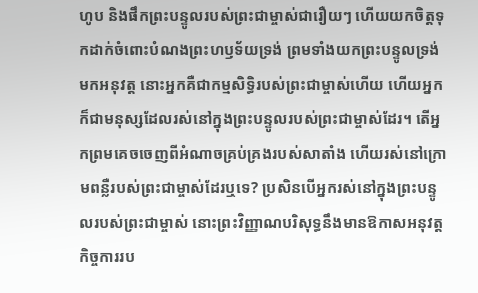ហូប និងផឹកព្រះបន្ទូលរបស់ព្រះជាម្ចាស់ជារឿយៗ ហើយយកចិត្ដទុកដាក់ចំពោះបំណងព្រះហឫទ័យទ្រង់ ព្រមទាំងយកព្រះបន្ទូលទ្រង់មកអនុវត្ដ នោះអ្នកគឺជាកម្មសិទ្ធិរបស់ព្រះជាម្ចាស់ហើយ ហើយអ្នកក៏ជាមនុស្សដែលរស់នៅក្នុងព្រះបន្ទូលរបស់ព្រះជាម្ចាស់ដែរ។ តើអ្នកព្រមគេចចេញពីអំណាចគ្រប់គ្រងរបស់សាតាំង ហើយរស់នៅក្រោមពន្លឺរបស់ព្រះជាម្ចាស់ដែរឬទេ? ប្រសិនបើអ្នករស់នៅក្នុងព្រះបន្ទូលរបស់ព្រះជាម្ចាស់ នោះព្រះវិញ្ញាណបរិសុទ្ធនឹងមានឱកាសអនុវត្តកិច្ចការរប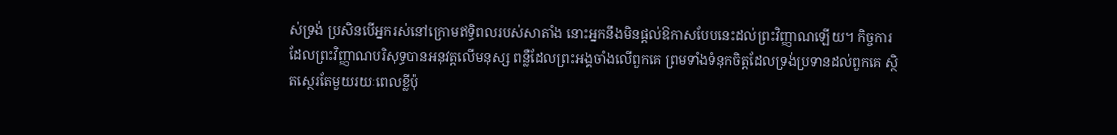ស់ទ្រង់ ប្រសិនបើអ្នករស់នៅក្រោមឥទ្ធិពលរបស់សាតាំង នោះអ្នកនឹងមិនផ្ដល់ឱកាសបែបនេះដល់ព្រះវិញ្ញាណឡើយ។ កិច្ចការដែលព្រះវិញ្ញាណបរិសុទ្ធបានអនុវត្តលើមនុស្ស ពន្លឺដែលព្រះអង្គចាំងលើពួកគេ ព្រមទាំងទំនុកចិត្ដដែលទ្រង់ប្រទានដល់ពួកគេ ស្ថិតស្ថេរតែមួយរយៈពេលខ្លីប៉ុ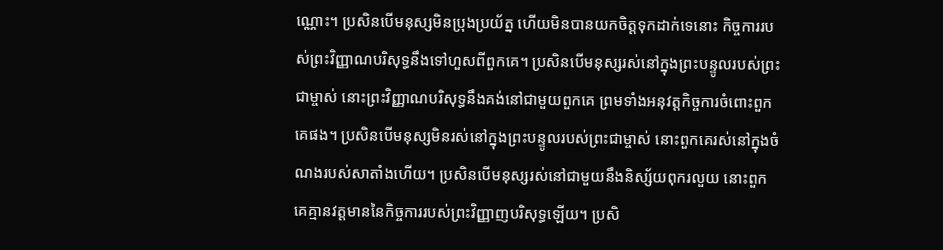ណ្ណោះ។ ប្រសិនបើមនុស្សមិនប្រុងប្រយ័ត្ន ហើយមិនបានយកចិត្ដទុកដាក់ទេនោះ កិច្ចការរបស់ព្រះវិញ្ញាណបរិសុទ្ធនឹងទៅហួសពីពួកគេ។ ប្រសិនបើមនុស្សរស់នៅក្នុងព្រះបន្ទូលរបស់ព្រះជាម្ចាស់ នោះព្រះវិញ្ញាណបរិសុទ្ធនឹងគង់នៅជាមួយពួកគេ ព្រមទាំងអនុវត្តកិច្ចការចំពោះពួកគេផង។ ប្រសិនបើមនុស្សមិនរស់នៅក្នុងព្រះបន្ទូលរបស់ព្រះជាម្ចាស់ នោះពួកគេរស់នៅក្នុងចំណងរបស់សាតាំងហើយ។ ប្រសិនបើមនុស្សរស់នៅជាមួយនឹងនិស្ស័យពុករលួយ នោះពួកគេគ្មានវត្ដមាននៃកិច្ចការរបស់ព្រះវិញ្ញាញបរិសុទ្ធឡើយ។ ប្រសិ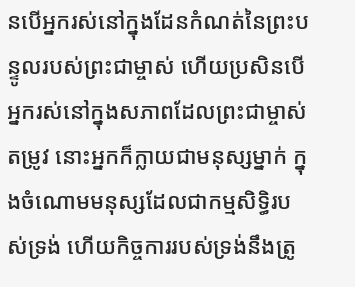នបើអ្នករស់នៅក្នុងដែនកំណត់នៃព្រះបន្ទូលរបស់ព្រះជាម្ចាស់ ហើយប្រសិនបើអ្នករស់នៅក្នុងសភាពដែលព្រះជាម្ចាស់តម្រូវ នោះអ្នកក៏ក្លាយជាមនុស្សម្នាក់ ក្នុងចំណោមមនុស្សដែលជាកម្មសិទ្ធិរបស់ទ្រង់ ហើយកិច្ចការរបស់ទ្រង់នឹងត្រូ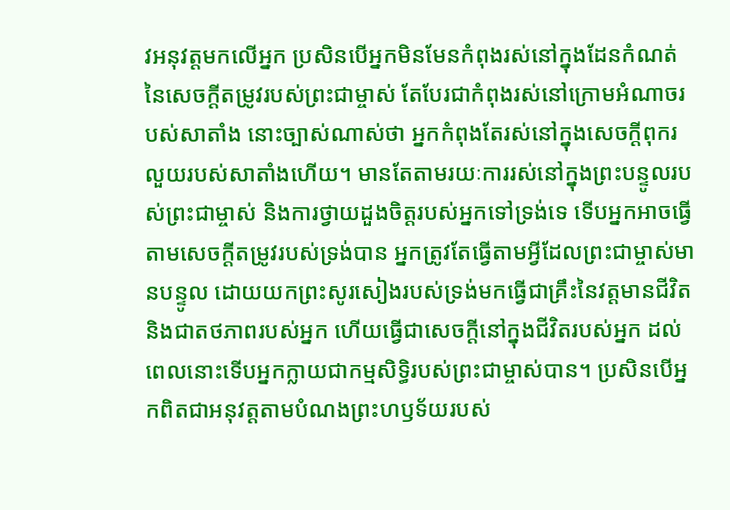វអនុវត្តមកលើអ្នក ប្រសិនបើអ្នកមិនមែនកំពុងរស់នៅក្នុងដែនកំណត់នៃសេចក្ដីតម្រូវរបស់ព្រះជាម្ចាស់ តែបែរជាកំពុងរស់នៅក្រោមអំណាចរបស់សាតាំង នោះច្បាស់ណាស់ថា អ្នកកំពុងតែរស់នៅក្នុងសេចក្ដីពុករលួយរបស់សាតាំងហើយ។ មានតែតាមរយៈការរស់នៅក្នុងព្រះបន្ទូលរបស់ព្រះជាម្ចាស់ និងការថ្វាយដួងចិត្ដរបស់អ្នកទៅទ្រង់ទេ ទើបអ្នកអាចធ្វើតាមសេចក្ដីតម្រូវរបស់ទ្រង់បាន អ្នកត្រូវតែធ្វើតាមអ្វីដែលព្រះជាម្ចាស់មានបន្ទូល ដោយយកព្រះសូរសៀងរបស់ទ្រង់មកធ្វើជាគ្រឹះនៃវត្ដមានជីវិត និងជាតថភាពរបស់អ្នក ហើយធ្វើជាសេចក្ដីនៅក្នុងជីវិតរបស់អ្នក ដល់ពេលនោះទើបអ្នកក្លាយជាកម្មសិទ្ធិរបស់ព្រះជាម្ចាស់បាន។ ប្រសិនបើអ្នកពិតជាអនុវត្ដតាមបំណងព្រះហឫទ័យរបស់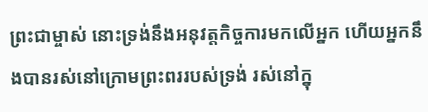ព្រះជាម្ចាស់ នោះទ្រង់នឹងអនុវត្តកិច្ចការមកលើអ្នក ហើយអ្នកនឹងបានរស់នៅក្រោមព្រះពររបស់ទ្រង់ រស់នៅក្នុ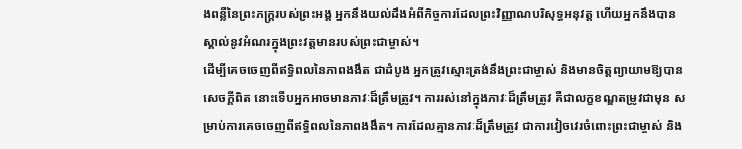ងពន្លឺនៃព្រះភក្រ្ដរបស់ព្រះអង្គ អ្នកនឹងយល់ដឹងអំពីកិច្ចការដែលព្រះវិញ្ញាណបរិសុទ្ធអនុវត្ត ហើយអ្នកនឹងបានស្គាល់នូវអំណរក្នុងព្រះវត្តមានរបស់ព្រះជាម្ចាស់។
ដើម្បីគេចចេញពីឥទ្ធិពលនៃភាពងងឹត ជាដំបូង អ្នកត្រូវស្មោះត្រង់នឹងព្រះជាម្ចាស់ និងមានចិត្ដព្យាយាមឱ្យបានសេចក្ដីពិត នោះទើបអ្នកអាចមានភាវៈដ៏ត្រឹមត្រូវ។ ការរស់នៅក្នុងភាវៈដ៏ត្រឹមត្រូវ គឺជាលក្ខខណ្ឌតម្រូវជាមុន សម្រាប់ការគេចចេញពីឥទ្ធិពលនៃភាពងងឹត។ ការដែលគ្មានភាវៈដ៏ត្រឹមត្រូវ ជាការវៀចវេរចំពោះព្រះជាម្ចាស់ និង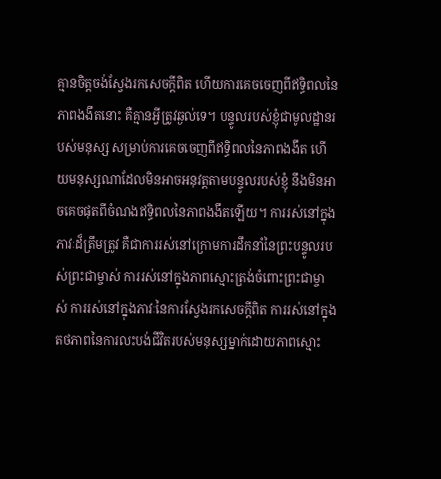គ្មានចិត្ដចង់ស្វែងរកសេចក្ដីពិត ហើយការគេចចេញពីឥទ្ធិពលនៃភាពងងឹតនោះ គឺគ្មានអ្វីត្រូវឆ្ងល់ទេ។ បន្ទូលរបស់ខ្ញុំជាមូលដ្ឋានរបស់មនុស្ស សម្រាប់ការគេចចេញពីឥទ្ធិពលនៃភាពងងឹត ហើយមនុស្សណាដែលមិនអាចអនុវត្ដតាមបន្ទូលរបស់ខ្ញុំ នឹងមិនអាចគេចផុតពីចំណងឥទ្ធិពលនៃភាពងងឹតឡើយ។ ការរស់នៅក្នុងភាវៈដ៏ត្រឹមត្រូវ គឺជាការរស់នៅក្រោមការដឹកនាំនៃព្រះបន្ទូលរបស់ព្រះជាម្ចាស់ ការរស់នៅក្នុងភាពស្មោះត្រង់ចំពោះព្រះជាម្ចាស់ ការរស់នៅក្នុងភាវៈនៃការស្វែងរកសេចក្ដីពិត ការរស់នៅក្នុងតថភាពនៃការលះបង់ជីវិតរបស់មនុស្សម្នាក់ដោយភាពស្មោះ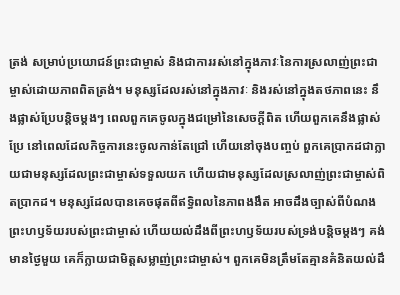ត្រង់ សម្រាប់ប្រយោជន៍ព្រះជាម្ចាស់ និងជាការរស់នៅក្នុងភាវៈនៃការស្រលាញ់ព្រះជាម្ចាស់ដោយភាពពិតត្រង់។ មនុស្សដែលរស់នៅក្នុងភាវៈ និងរស់នៅក្នុងតថភាពនេះ នឹងផ្លាស់ប្រែបន្ដិចម្ដងៗ ពេលពួកគេចូលក្នុងជម្រៅនៃសេចក្ដីពិត ហើយពួកគេនឹងផ្លាស់ប្រែ នៅពេលដែលកិច្ចការនេះចូលកាន់តែជ្រៅ ហើយនៅចុងបញ្ចប់ ពួកគេប្រាកដជាក្លាយជាមនុស្សដែលព្រះជាម្ចាស់ទទួលយក ហើយជាមនុស្សដែលស្រលាញ់ព្រះជាម្ចាស់ពិតប្រាកដ។ មនុស្សដែលបានគេចផុតពីឥទ្ធិពលនៃភាពងងឹត អាចដឹងច្បាស់ពីបំណងព្រះហឫទ័យរបស់ព្រះជាម្ចាស់ ហើយយល់ដឹងពីព្រះហឫទ័យរបស់ទ្រង់បន្ដិចម្ដងៗ គង់មានថ្ងៃមួយ គេក៏ក្លាយជាមិត្តសម្លាញ់ព្រះជាម្ចាស់។ ពួកគេមិនត្រឹមតែគ្មានគំនិតយល់ដឹ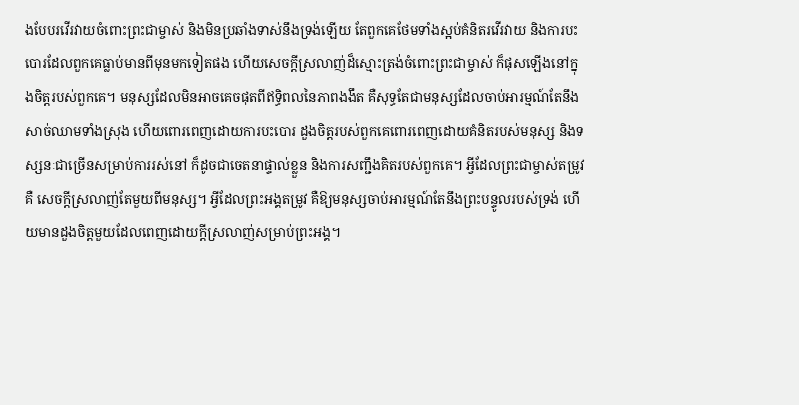ងបែបរវើរវាយចំពោះព្រះជាម្ចាស់ និងមិនប្រឆាំងទាស់នឹងទ្រង់ឡើយ តែពួកគេថែមទាំងស្អប់គំនិតរវើរវាយ និងការបះបោរដែលពួកគេធ្លាប់មានពីមុនមកទៀតផង ហើយសេចក្ដីស្រលាញ់ដ៏ស្មោះត្រង់ចំពោះព្រះជាម្ចាស់ ក៏ផុសឡើងនៅក្នុងចិត្ដរបស់ពួកគេ។ មនុស្សដែលមិនអាចគេចផុតពីឥទ្ធិពលនៃភាពងងឹត គឺសុទ្ធតែជាមនុស្សដែលចាប់អារម្មណ៍តែនឹងសាច់ឈាមទាំងស្រុង ហើយពោរពេញដោយការបះបោរ ដួងចិត្ដរបស់ពួកគេពោរពេញដោយគំនិតរបស់មនុស្ស និងទស្សនៈជាច្រើនសម្រាប់ការរស់នៅ ក៏ដូចជាចេតនាផ្ទាល់ខ្លួន និងការសញ្ជឹងគិតរបស់ពួកគេ។ អ្វីដែលព្រះជាម្ចាស់តម្រូវគឺ សេចក្ដីស្រលាញ់តែមួយពីមនុស្ស។ អ្វីដែលព្រះអង្គតម្រូវ គឺឱ្យមនុស្សចាប់អារម្មណ៍តែនឹងព្រះបន្ទូលរបស់ទ្រង់ ហើយមានដួងចិត្ដមួយដែលពេញដោយក្ដីស្រលាញ់សម្រាប់ព្រះអង្គ។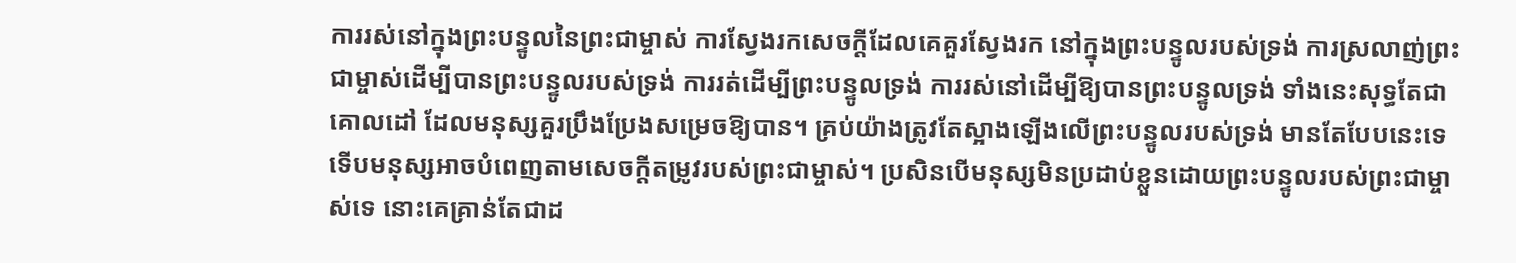ការរស់នៅក្នុងព្រះបន្ទូលនៃព្រះជាម្ចាស់ ការស្វែងរកសេចក្ដីដែលគេគួរស្វែងរក នៅក្នុងព្រះបន្ទូលរបស់ទ្រង់ ការស្រលាញ់ព្រះជាម្ចាស់ដើម្បីបានព្រះបន្ទូលរបស់ទ្រង់ ការរត់ដើម្បីព្រះបន្ទូលទ្រង់ ការរស់នៅដើម្បីឱ្យបានព្រះបន្ទូលទ្រង់ ទាំងនេះសុទ្ធតែជាគោលដៅ ដែលមនុស្សគួរប្រឹងប្រែងសម្រេចឱ្យបាន។ គ្រប់យ៉ាងត្រូវតែស្អាងឡើងលើព្រះបន្ទូលរបស់ទ្រង់ មានតែបែបនេះទេទើបមនុស្សអាចបំពេញតាមសេចក្ដីតម្រូវរបស់ព្រះជាម្ចាស់។ ប្រសិនបើមនុស្សមិនប្រដាប់ខ្លួនដោយព្រះបន្ទូលរបស់ព្រះជាម្ចាស់ទេ នោះគេគ្រាន់តែជាដ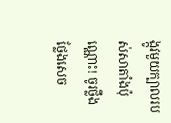ង្កូវមួយក្បាលរបស់សាតាំងប៉ុណ្ណោះ! ចូរថ្លឹងថ្លែងសេច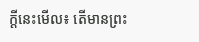ក្ដីនេះមើល៖ តើមានព្រះ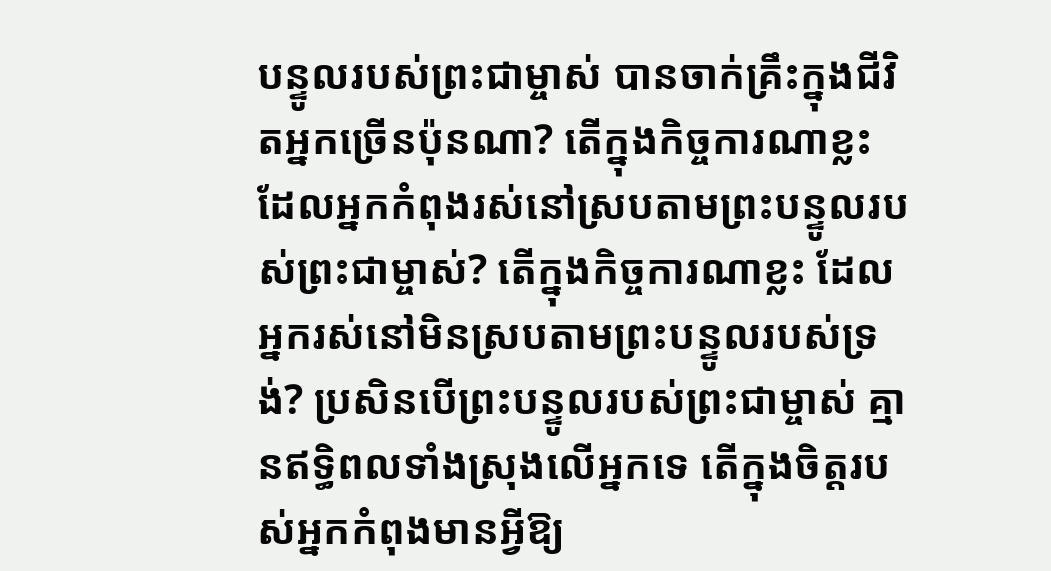បន្ទូលរបស់ព្រះជាម្ចាស់ បានចាក់គ្រឹះក្នុងជីវិតអ្នកច្រើនប៉ុនណា? តើក្នុងកិច្ចការណាខ្លះ ដែលអ្នកកំពុងរស់នៅស្របតាមព្រះបន្ទូលរបស់ព្រះជាម្ចាស់? តើក្នុងកិច្ចការណាខ្លះ ដែលអ្នករស់នៅមិនស្របតាមព្រះបន្ទូលរបស់ទ្រង់? ប្រសិនបើព្រះបន្ទូលរបស់ព្រះជាម្ចាស់ គ្មានឥទ្ធិពលទាំងស្រុងលើអ្នកទេ តើក្នុងចិត្ដរបស់អ្នកកំពុងមានអ្វីឱ្យ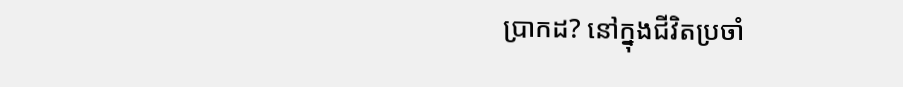ប្រាកដ? នៅក្នុងជីវិតប្រចាំ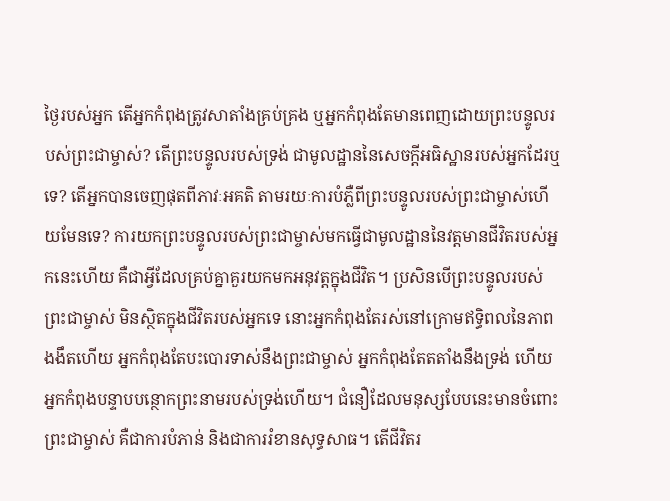ថ្ងៃរបស់អ្នក តើអ្នកកំពុងត្រូវសាតាំងគ្រប់គ្រង ឬអ្នកកំពុងតែមានពេញដោយព្រះបន្ទូលរបស់ព្រះជាម្ចាស់? តើព្រះបន្ទូលរបស់ទ្រង់ ជាមូលដ្ឋាននៃសេចក្ដីអធិស្ឋានរបស់អ្នកដែរឬទេ? តើអ្នកបានចេញផុតពីភាវៈអគតិ តាមរយៈការបំភ្លឺពីព្រះបន្ទូលរបស់ព្រះជាម្ចាស់ហើយមែនទេ? ការយកព្រះបន្ទូលរបស់ព្រះជាម្ចាស់មកធ្វើជាមូលដ្ឋាននៃវត្ដមានជីវិតរបស់អ្នកនេះហើយ គឺជាអ្វីដែលគ្រប់គ្នាគួរយកមកអនុវត្តក្នុងជីវិត។ ប្រសិនបើព្រះបន្ទូលរបស់ព្រះជាម្ចាស់ មិនស្ថិតក្នុងជីវិតរបស់អ្នកទេ នោះអ្នកកំពុងតែរស់នៅក្រោមឥទ្ធិពលនៃភាពងងឹតហើយ អ្នកកំពុងតែបះបោរទាស់នឹងព្រះជាម្ចាស់ អ្នកកំពុងតែតតាំងនឹងទ្រង់ ហើយអ្នកកំពុងបន្ទាបបន្ថោកព្រះនាមរបស់ទ្រង់ហើយ។ ជំនឿដែលមនុស្សបែបនេះមានចំពោះព្រះជាម្ចាស់ គឺជាការបំភាន់ និងជាការរំខានសុទ្ធសាធ។ តើជីវិតរ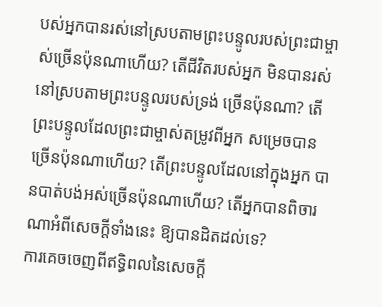បស់អ្នកបានរស់នៅស្របតាមព្រះបន្ទូលរបស់ព្រះជាម្ចាស់ច្រើនប៉ុនណាហើយ? តើជីវិតរបស់អ្នក មិនបានរស់នៅស្របតាមព្រះបន្ទូលរបស់ទ្រង់ ច្រើនប៉ុនណា? តើព្រះបន្ទូលដែលព្រះជាម្ចាស់តម្រូវពីអ្នក សម្រេចបានច្រើនប៉ុនណាហើយ? តើព្រះបន្ទូលដែលនៅក្នុងអ្នក បានបាត់បង់អស់ច្រើនប៉ុនណាហើយ? តើអ្នកបានពិចារណាអំពីសេចក្ដីទាំងនេះ ឱ្យបានដិតដល់ទេ?
ការគេចចេញពីឥទ្ធិពលនៃសេចក្ដី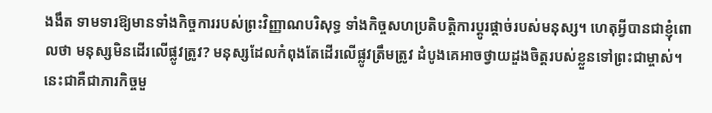ងងឹត ទាមទារឱ្យមានទាំងកិច្ចការរបស់ព្រះវិញ្ញាណបរិសុទ្ធ ទាំងកិច្ចសហប្រតិបត្តិការប្ដូរផ្ដាច់របស់មនុស្ស។ ហេតុអ្វីបានជាខ្ញុំពោលថា មនុស្សមិនដើរលើផ្លូវត្រូវ? មនុស្សដែលកំពុងតែដើរលើផ្លូវត្រឹមត្រូវ ដំបូងគេអាចថ្វាយដួងចិត្ដរបស់ខ្លួនទៅព្រះជាម្ចាស់។ នេះជាគឺជាភារកិច្ចមួ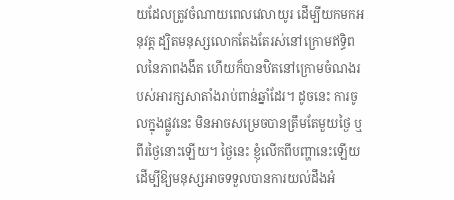យដែលត្រូវចំណាយពេលវេលាយូរ ដើម្បីយកមកអនុវត្ត ដ្បិតមនុស្សលោកតែងតែរស់នៅក្រោមឥទ្ធិពលនៃភាពងងឹត ហើយក៏បានឋិតនៅក្រោមចំណងរបស់អារក្សសាតាំងរាប់ពាន់ឆ្នាំដែរ។ ដូចនេះ ការចូលក្នុងផ្លូវនេះ មិនអាចសម្រេចបានត្រឹមតែមួយថ្ងៃ ឬពីរថ្ងៃនោះឡើយ។ ថ្ងៃនេះ ខ្ញុំលើកពីបញ្ហានេះឡើយ ដើម្បីឱ្យមនុស្សអាចទទួលបានការយល់ដឹងអំ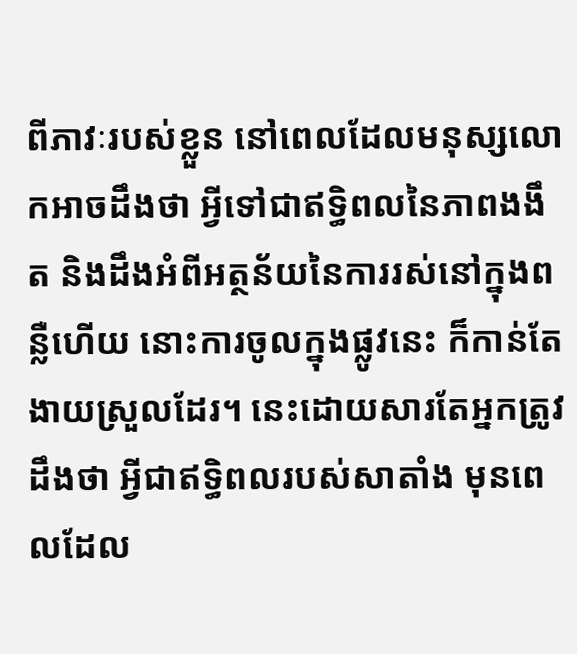ពីភាវៈរបស់ខ្លួន នៅពេលដែលមនុស្សលោកអាចដឹងថា អ្វីទៅជាឥទ្ធិពលនៃភាពងងឹត និងដឹងអំពីអត្ថន័យនៃការរស់នៅក្នុងពន្លឺហើយ នោះការចូលក្នុងផ្លូវនេះ ក៏កាន់តែងាយស្រួលដែរ។ នេះដោយសារតែអ្នកត្រូវដឹងថា អ្វីជាឥទ្ធិពលរបស់សាតាំង មុនពេលដែល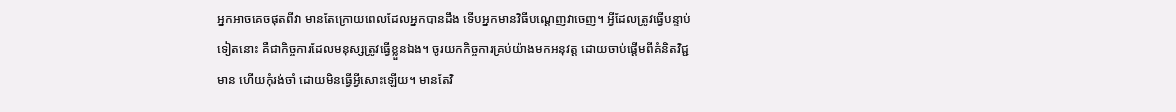អ្នកអាចគេចផុតពីវា មានតែក្រោយពេលដែលអ្នកបានដឹង ទើបអ្នកមានវិធីបណ្ដេញវាចេញ។ អ្វីដែលត្រូវធ្វើបន្ទាប់ទៀតនោះ គឺជាកិច្ចការដែលមនុស្សត្រូវធ្វើខ្លួនឯង។ ចូរយកកិច្ចការគ្រប់យ៉ាងមកអនុវត្ត ដោយចាប់ផ្ដើមពីគំនិតវិជ្ជមាន ហើយកុំរង់ចាំ ដោយមិនធ្វើអ្វីសោះឡើយ។ មានតែវិ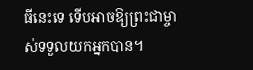ធីនេះទេ ទើបអាចឱ្យព្រះជាម្ចាស់ទទួលយកអ្នកបាន។